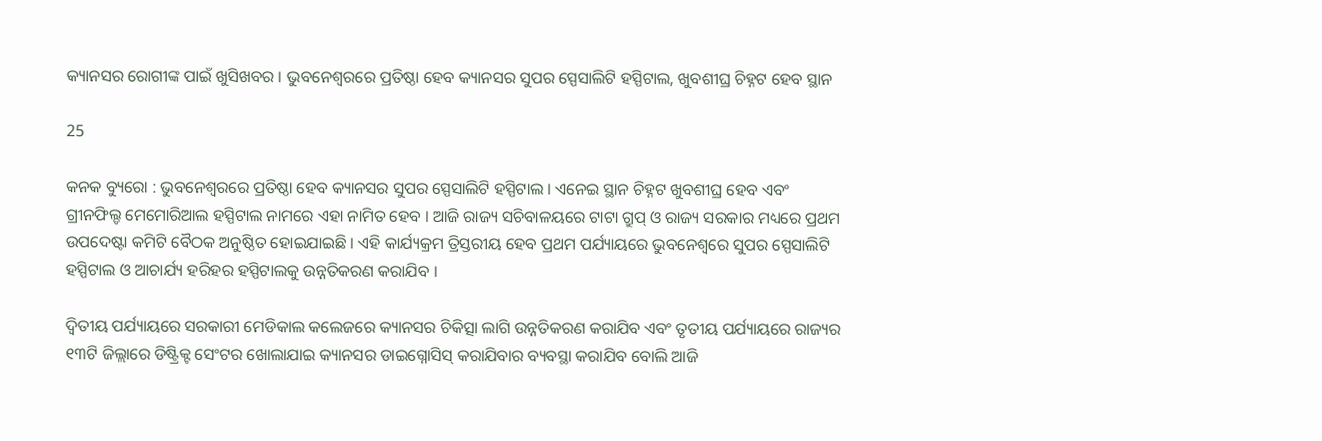କ୍ୟାନସର ରୋଗୀଙ୍କ ପାଇଁ ଖୁସିଖବର । ଭୁବନେଶ୍ୱରରେ ପ୍ରତିଷ୍ଠା ହେବ କ୍ୟାନସର ସୁପର ସ୍ପେସାଲିଟି ହସ୍ପିଟାଲ, ଖୁବଶୀଘ୍ର ଚିହ୍ନଟ ହେବ ସ୍ଥାନ

25

କନକ ବ୍ୟୁରୋ : ଭୁବନେଶ୍ୱରରେ ପ୍ରତିଷ୍ଠା ହେବ କ୍ୟାନସର ସୁପର ସ୍ପେସାଲିଟି ହସ୍ପିଟାଲ । ଏନେଇ ସ୍ଥାନ ଚିହ୍ନଟ ଖୁବଶୀଘ୍ର ହେବ ଏବଂ ଗ୍ରୀନଫିଲ୍ଡ ମେମୋରିଆଲ ହସ୍ପିଟାଲ ନାମରେ ଏହା ନାମିତ ହେବ । ଆଜି ରାଜ୍ୟ ସଚିବାଳୟରେ ଟାଟା ଗ୍ରୁପ୍ ଓ ରାଜ୍ୟ ସରକାର ମଧ୍ୟରେ ପ୍ରଥମ ଉପଦେଷ୍ଟା କମିଟି ବୈଠକ ଅନୁଷ୍ଠିତ ହୋଇଯାଇଛି । ଏହି କାର୍ଯ୍ୟକ୍ରମ ତ୍ରିସ୍ତରୀୟ ହେବ ପ୍ରଥମ ପର୍ଯ୍ୟାୟରେ ଭୁବନେଶ୍ୱରେ ସୁପର ସ୍ପେସାଲିଟି ହସ୍ପିଟାଲ ଓ ଆଚାର୍ଯ୍ୟ ହରିହର ହସ୍ପିଟାଲକୁ ଉନ୍ନତିକରଣ କରାଯିବ ।

ଦ୍ୱିତୀୟ ପର୍ଯ୍ୟାୟରେ ସରକାରୀ ମେଡିକାଲ କଲେଜରେ କ୍ୟାନସର ଚିକିତ୍ସା ଲାଗି ଉନ୍ନତିକରଣ କରାଯିବ ଏବଂ ତୃତୀୟ ପର୍ଯ୍ୟାୟରେ ରାଜ୍ୟର ୧୩ଟି ଜିଲ୍ଲାରେ ଡିଷ୍ଟ୍ରିକ୍ଟ ସେଂଟର ଖୋଲାଯାଇ କ୍ୟାନସର ଡାଇଗ୍ନୋସିସ୍ କରାଯିବାର ବ୍ୟବସ୍ଥା କରାଯିବ ବୋଲି ଆଜି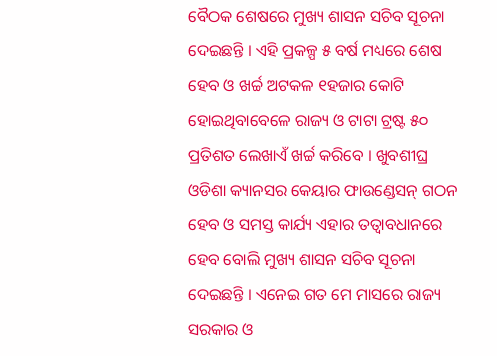ବୈଠକ ଶେଷରେ ମୁଖ୍ୟ ଶାସନ ସଚିବ ସୂଚନା ଦେଇଛନ୍ତି । ଏହି ପ୍ରକଳ୍ପ ୫ ବର୍ଷ ମଧ୍ୟରେ ଶେଷ ହେବ ଓ ଖର୍ଚ୍ଚ ଅଟକଳ ୧ହଜାର କୋଟି ହୋଇଥିବାବେଳେ ରାଜ୍ୟ ଓ ଟାଟା ଟ୍ରଷ୍ଟ ୫୦ ପ୍ରତିଶତ ଲେଖାଏଁ ଖର୍ଚ୍ଚ କରିବେ । ଖୁବଶୀଘ୍ର ଓଡିଶା କ୍ୟାନସର କେୟାର ଫାଉଣ୍ଡେସନ୍ ଗଠନ ହେବ ଓ ସମସ୍ତ କାର୍ଯ୍ୟ ଏହାର ତତ୍ୱାବଧାନରେ ହେବ ବୋଲି ମୁଖ୍ୟ ଶାସନ ସଚିବ ସୂଚନା ଦେଇଛନ୍ତି । ଏନେଇ ଗତ ମେ ମାସରେ ରାଜ୍ୟ ସରକାର ଓ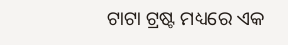ଟାଟା ଟ୍ରଷ୍ଟ ମଧ୍ୟରେ ଏକ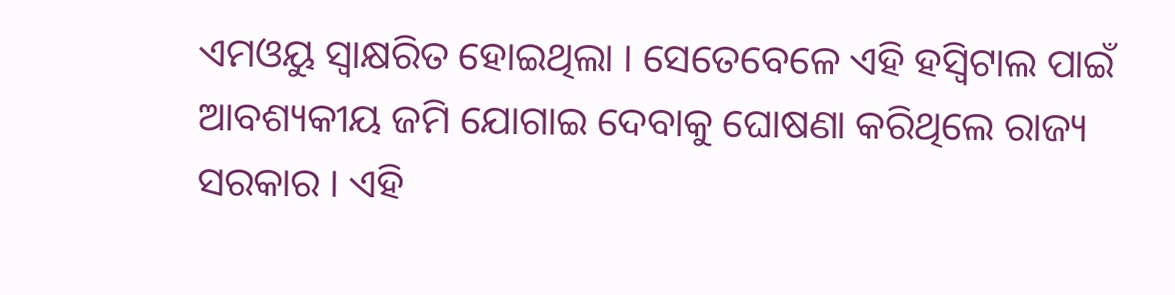ଏମଓୟୁ ସ୍ୱାକ୍ଷରିତ ହୋଇଥିଲା । ସେତେବେଳେ ଏହି ହସ୍ୱିଟାଲ ପାଇଁ ଆବଶ୍ୟକୀୟ ଜମି ଯୋଗାଇ ଦେବାକୁ ଘୋଷଣା କରିଥିଲେ ରାଜ୍ୟ ସରକାର । ଏହି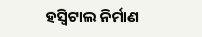ହସ୍ୱିଟାଲ ନିର୍ମାଣ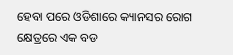ହେବା ପରେ ଓଡିଶାରେ କ୍ୟାନସର ରୋଗ କ୍ଷେତ୍ରରେ ଏକ ବଡ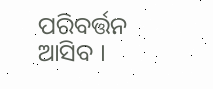ପରିବର୍ତ୍ତନ ଆସିବ ।